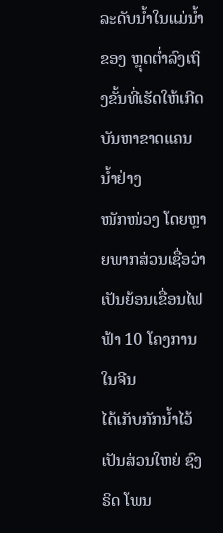ລະດັບນ້ຳໃນແມ່ນ້ຳຂອງ ຫຼຸດຕ່ຳລົງເຖິງຂັ້ນທີ່ເຮັດໃຫ້ເກີດບັນຫາຂາດແຄນນ້ຳຢ່າງ
ໜັກໜ່ວງ ໂດຍຫຼາຍພາກສ່ວນເຊື່ອວ່າ ເປັນຍ້ອນເຂື່ອນໄຟຟ້າ 10 ໂຄງການໃນຈີນ
ໄດ້ເກັບກັກນ້ຳໄວ້ເປັນສ່ວນໃຫຍ່ ຊົງຣິດ ໂພນ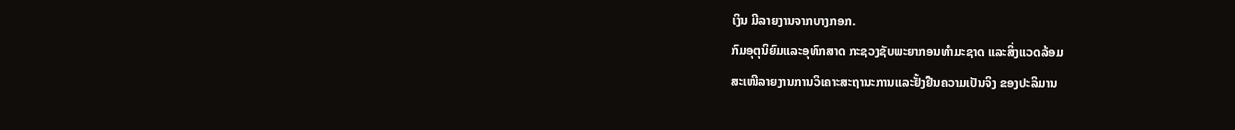ເງິນ ມີລາຍງານຈາກບາງກອກ.
ກົມອຸຕຸນິຍົມແລະອຸທົກສາດ ກະຊວງຊັບພະຍາກອນທຳມະຊາດ ແລະສິ່ງແວດລ້ອມ
ສະເໜີລາຍງານການວິເຄາະສະຖານະການແລະຢັ້ງຢືນຄວາມເປັນຈິງ ຂອງປະລິມານ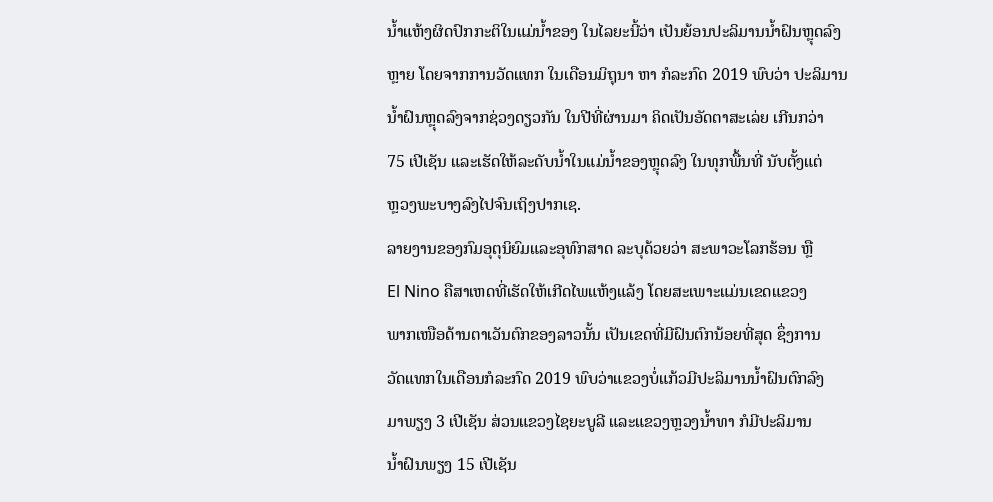ນ້ຳແຫ້ງຜິດປົກກະຕິໃນແມ່ນ້ຳຂອງ ໃນໄລຍະນີ້ວ່າ ເປັນຍ້ອນປະລິມານນ້ຳຝົນຫຼຸດລົງ
ຫຼາຍ ໂດຍຈາກການວັດແທກ ໃນເດືອນມິຖຸນາ ຫາ ກໍລະກົດ 2019 ພົບວ່າ ປະລິມານ
ນ້ຳຝົນຫຼຸດລົງຈາກຊ່ວງດຽວກັນ ໃນປີທີ່ຜ່ານມາ ຄິດເປັນອັດຕາສະເລ່ຍ ເກີນກວ່າ
75 ເປີເຊັນ ແລະເຮັດໃຫ້ລະດັບນ້ຳໃນແມ່ນ້ຳຂອງຫຼຸດລົງ ໃນທຸກພື້ນທີ່ ນັບຕັ້ງແຕ່
ຫຼວງພະບາງລົງໄປຈົນເຖິງປາກເຊ.
ລາຍງານຂອງກົມອຸຕຸນິຍົມແລະອຸທົກສາດ ລະບຸດ້ວຍວ່າ ສະພາວະໂລກຮ້ອນ ຫຼື
El Nino ຄືສາເຫດທີ່ເຮັດໃຫ້ເກີດໄພແຫ້ງແລ້ງ ໂດຍສະເພາະແມ່ນເຂດແຂວງ
ພາກເໜືອດ້ານຕາເວັນຕົກຂອງລາວນັ້ນ ເປັນເຂດທີ່ມີຝົນຕົກນ້ອຍທີ່ສຸດ ຊຶ່ງການ
ວັດແທກໃນເດືອນກໍລະກົດ 2019 ພົບວ່າແຂວງບໍ່ແກ້ວມີປະລິມານນ້ຳຝົນຕົກລົງ
ມາພຽງ 3 ເປີເຊັນ ສ່ວນແຂວງໄຊຍະບູລີ ແລະແຂວງຫຼວງນ້ຳທາ ກໍມີປະລິມານ
ນ້ຳຝົນພຽງ 15 ເປີເຊັນ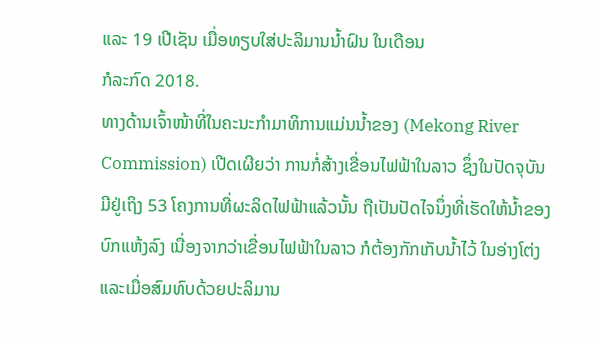ແລະ 19 ເປີເຊັນ ເມື່ອທຽບໃສ່ປະລິມານນ້ຳຝົນ ໃນເດືອນ
ກໍລະກົດ 2018.
ທາງດ້ານເຈົ້າໜ້າທີ່ໃນຄະນະກຳມາທິການແມ່ນນ້ຳຂອງ (Mekong River
Commission) ເປີດເຜີຍວ່າ ການກໍ່ສ້າງເຂື່ອນໄຟຟ້າໃນລາວ ຊຶ່ງໃນປັດຈຸບັນ
ມີຢູ່ເຖິງ 53 ໂຄງການທີ່ຜະລິດໄຟຟ້າແລ້ວນັ້ນ ຖືເປັນປັດໄຈນຶ່ງທີ່ເຮັດໃຫ້ນ້ຳຂອງ
ບົກແຫ້ງລົງ ເນື່ອງຈາກວ່າເຂື່ອນໄຟຟ້າໃນລາວ ກໍຕ້ອງກັກເກັບນ້ຳໄວ້ ໃນອ່າງໂຕ່ງ
ແລະເມື່ອສົມທົບດ້ວຍປະລິມານ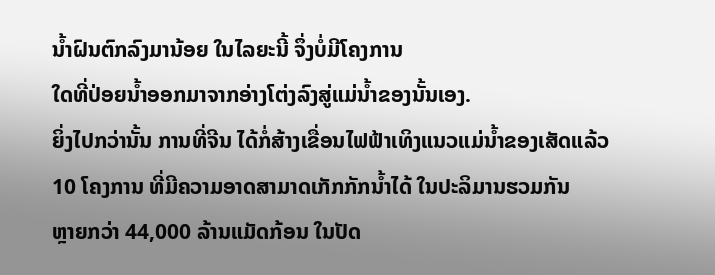ນ້ຳຝົນຕົກລົງມານ້ອຍ ໃນໄລຍະນີ້ ຈຶ່ງບໍ່ມີໂຄງການ
ໃດທີ່ປ່ອຍນ້ຳອອກມາຈາກອ່າງໂຕ່ງລົງສູ່ແມ່ນ້ຳຂອງນັ້ນເອງ.
ຍິ່ງໄປກວ່ານັ້ນ ການທີ່ຈີນ ໄດ້ກໍ່ສ້າງເຂື່ອນໄຟຟ້າເທິງແນວແມ່ນ້ຳຂອງເສັດແລ້ວ
10 ໂຄງການ ທີ່ມີຄວາມອາດສາມາດເກັກກັກນ້ຳໄດ້ ໃນປະລິມານຮວມກັນ
ຫຼາຍກວ່າ 44,000 ລ້ານແມັດກ້ອນ ໃນປັດ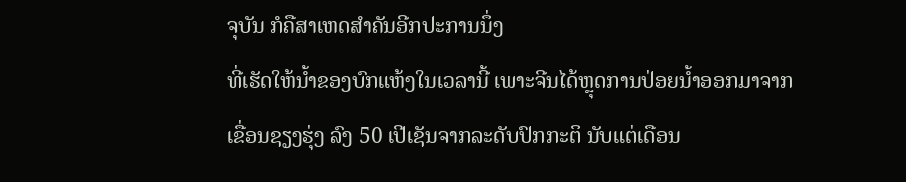ຈຸບັນ ກໍຄືສາເຫດສຳຄັນອີກປະການນຶ່ງ
ທີ່ເຮັດໃຫ້ນ້ຳຂອງບົກແຫ້ງໃນເວລານີ້ ເພາະຈີນໄດ້ຫຼຸດການປ່ອຍນ້ຳອອກມາຈາກ
ເຂື່ອນຊຽງຮຸ່ງ ລົງ 50 ເປີເຊັນຈາກລະດັບປົກກະຕິ ນັບແຕ່ເດືອນ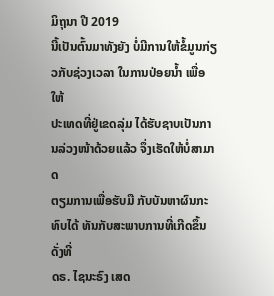ມິຖຸນາ ປີ 2019
ນີ້ເປັນຕົ້ນມາທັງຍັງ ບໍ່ມີການໃຫ້ຂໍ້ມູນກ່ຽວກັບຊ່ວງເວລາ ໃນການປ່ອຍນ້ຳ ເພື່ອໃຫ້
ປະເທດທີ່ຢູ່ເຂດລຸ່ມ ໄດ້ຮັບຊາບເປັນການລ່ວງໜ້າດ້ວຍແລ້ວ ຈຶ່ງເຮັດໃຫ້ບໍ່ສາມາດ
ຕຽມການເພື່ອຮັບມື ກັບບັນຫາຜົນກະທົບໄດ້ ທັນກັບສະພາບການທີ່ເກີດຂຶ້ນ ດັ່ງທີ່
ດຣ. ໄຊນະຣົງ ເສດ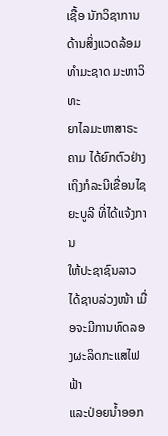ເຊື້ອ ນັກວິຊາການດ້ານສິ່ງແວດລ້ອມທຳມະຊາດ ມະຫາວິທະ
ຍາໄລມະຫາສາຣະຄາມ ໄດ້ຍົກຕົວຢ່າງເຖິງກໍລະນີເຂື່ອນໄຊຍະບູລີ ທີ່ໄດ້ແຈ້ງການ
ໃຫ້ປະຊາຊົນລາວ ໄດ້ຊາບລ່ວງໜ້າ ເມື່ອຈະມີການທົດລອງຜະລິດກະແສໄຟຟ້າ
ແລະປ່ອຍນ້ຳອອກ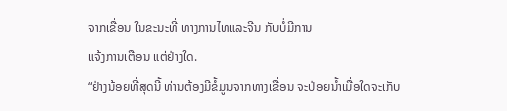ຈາກເຂື່ອນ ໃນຂະນະທີ່ ທາງການໄທແລະຈີນ ກັບບໍ່ມີການ
ແຈ້ງການເຕືອນ ແຕ່ຢ່າງໃດ.
“ຢ່າງນ້ອຍທີ່ສຸດນີ້ ທ່ານຕ້ອງມີຂໍ້ມູນຈາກທາງເຂື່ອນ ຈະປ່ອຍນ້ຳເມື່ອໃດຈະເກັບ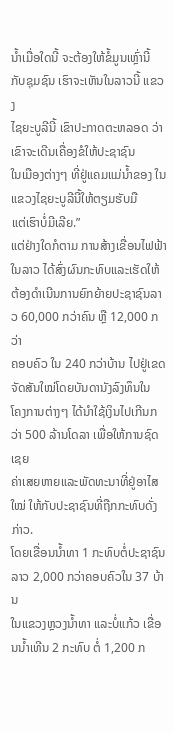ນ້ຳເມື່ອໃດນີ້ ຈະຕ້ອງໃຫ້ຂໍ້ມູນເຫຼົ່ານີ້ ກັບຊຸມຊົນ ເຮົາຈະເຫັນໃນລາວນີ້ ແຂວງ
ໄຊຍະບູລີນີ້ ເຂົາປະກາດຕະຫລອດ ວ່າເຂົາຈະເດີນເຄື່ອງຂໍໃຫ້ປະຊາຊົນ
ໃນເມືອງຕ່າງໆ ທີ່ຢູ່ແຄມແມ່ນ້ຳຂອງ ໃນແຂວງໄຊຍະບູລີນີ້ໃຫ້ຕຽມຮັບມື
ແຕ່ເຮົາບໍ່ມີເລີຍ.”
ແຕ່ຢ່າງໃດກໍຕາມ ການສ້າງເຂື່ອນໄຟຟ້າໃນລາວ ໄດ້ສົ່ງຜົນກະທົບແລະເຮັດໃຫ້
ຕ້ອງດຳເນີນການຍົກຍ້າຍປະຊາຊົນລາວ 60,000 ກວ່າຄົນ ຫຼື 12,000 ກວ່າ
ຄອບຄົວ ໃນ 240 ກວ່າບ້ານ ໄປຢູ່ເຂດຈັດສັນໃໝ່ໂດຍບັນດານັງລົງທຶນໃນ
ໂຄງການຕ່າງໆ ໄດ້ນຳໃຊ້ເງິນໄປເກີນກວ່າ 500 ລ້ານໂດລາ ເພື່ອໃຫ້ການຊົດເຊຍ
ຄ່າເສຍຫາຍແລະພັດທະນາທີ່ຢູ່ອາໄສໃໝ່ ໃຫ້ກັບປະຊາຊົນທີ່ຖືກກະທົບດັ່ງກ່າວ.
ໂດຍເຂື່ອນນ້ຳທາ 1 ກະທົບຕໍ່ປະຊາຊົນລາວ 2,000 ກວ່າຄອບຄົວໃນ 37 ບ້ານ
ໃນແຂວງຫຼວງນ້ຳທາ ແລະບໍ່ແກ້ວ ເຂື່ອນນ້ຳເທີນ 2 ກະທົບ ຕໍ່ 1,200 ກ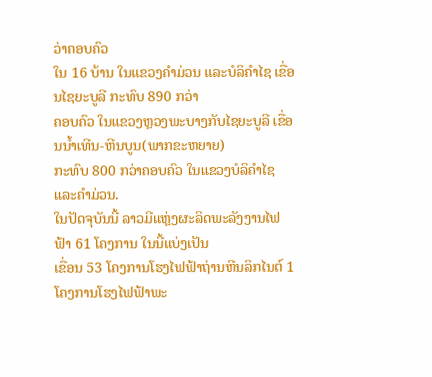ວ່າຄອບຄົວ
ໃນ 16 ບ້ານ ໃນແຂວງຄຳມ່ວນ ແລະບໍລິຄຳໄຊ ເຂື່ອນໄຊຍະບູລີ ກະທົບ 890 ກວ່າ
ຄອບຄົວ ໃນແຂວງຫຼວງພະບາງກັບໄຊຍະບູລີ ເຂື່ອນນ້ຳເທີນ-ຫີນບູນ(ພາກຂະຫຍາຍ)
ກະທົບ 800 ກວ່າຄອບຄົວ ໃນແຂວງບໍລິຄຳໄຊແລະຄຳມ່ວນ.
ໃນປັດຈຸບັນນີ້ ລາວມີແຫຼ່ງຜະລິດພະລັງງານໄຟຟ້າ 61 ໂຄງການ ໃນນີ້ແບ່ງເປັນ
ເຂື່ອນ 53 ໂຄງການໂຮງໄຟຟ້າຖ່ານຫີນລິກໄນຕ໌ 1 ໂຄງການໂຮງໄຟຟ້າພະ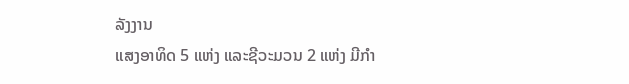ລັງງານ
ແສງອາທິດ 5 ແຫ່ງ ແລະຊີວະມວນ 2 ແຫ່ງ ມີກຳ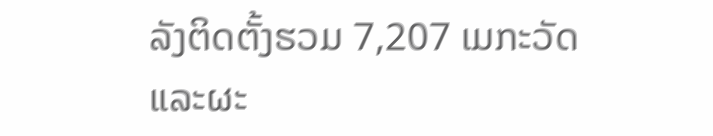ລັງຕິດຕັ້ງຮວມ 7,207 ເມກະວັດ
ແລະຜະ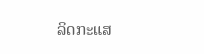ລິດກະແສ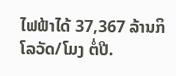ໄຟຟ້າໄດ້ 37,367 ລ້ານກິໂລວັດ/ໂມງ ຕໍ່ປີ.